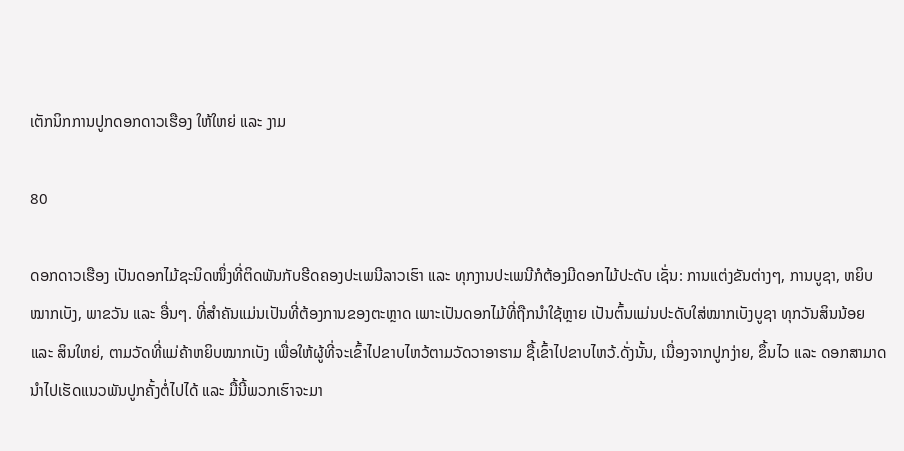ເຕັກນິກການປູກດອກດາວເຮືອງ ໃຫ້ໃຫຍ່ ແລະ ງາມ

80

ດອກດາວເຮືອງ ເປັນດອກໄມ້ຊະນິດໜຶ່ງທີ່ຕິດພັນກັບຮີດຄອງປະເພນີລາວເຮົາ ແລະ ທຸກງານປະເພນີກໍຕ້ອງມີດອກໄມ້ປະດັບ ເຊັ່ນ: ການແຕ່ງຂັນຕ່າງໆ, ການບູຊາ, ຫຍິບໝາກເບັງ, ພາຂວັນ ແລະ ອື່ນໆ. ທີ່ສຳຄັນແມ່ນເປັນທີ່ຕ້ອງການຂອງຕະຫຼາດ ເພາະເປັນດອກໄມ້ທີ່ຖືກນຳໃຊ້ຫຼາຍ ເປັນຕົ້ນແມ່ນປະດັບໃສ່ໝາກເບັງບູຊາ ທຸກວັນສິນນ້ອຍ ແລະ ສິນໃຫຍ່, ຕາມວັດທີ່ແມ່ຄ້າຫຍິບໝາກເບັງ ເພື່ອໃຫ້ຜູ້ທີ່ຈະເຂົ້າໄປຂາບໄຫວ້ຕາມວັດວາອາຮາມ ຊື້ເຂົ້າໄປຂາບໄຫວ້.ດັ່ງນັ້ນ, ເນື່ອງຈາກປູກງ່າຍ, ຂຶ້ນໄວ ແລະ ດອກສາມາດນຳໄປເຮັດແນວພັນປູກຄັ້ງຕໍ່ໄປໄດ້ ແລະ ມື້ນີ້ພວກເຮົາຈະມາ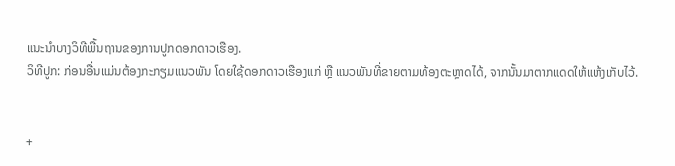ແນະນຳບາງວິທີພື້ນຖານຂອງການປູກດອກດາວເຮືອງ.
ວິທີປູກ: ກ່ອນອື່ນແມ່ນຕ້ອງກະກຽມແນວພັນ ໂດຍໃຊ້ດອກດາວເຮືອງແກ່ ຫຼື ແນວພັນທີ່ຂາຍຕາມທ້ອງຕະຫຼາດໄດ້, ຈາກນັ້ນມາຕາກແດດໃຫ້ແຫ້ງເກັບໄວ້.


+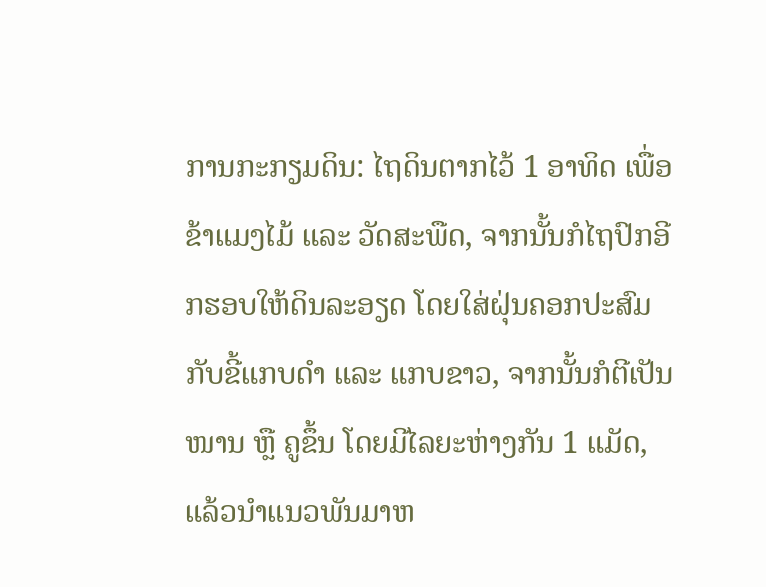ການກະກຽມດິນ: ໄຖດິນຕາກໄວ້ 1 ອາທິດ ເພື່ອຂ້າແມງໄມ້ ແລະ ວັດສະພືດ, ຈາກນັ້ນກໍໄຖປົກອີກຮອບໃຫ້ດິນລະອຽດ ໂດຍໃສ່ຝຸ່ນຄອກປະສົມກັບຂີ້ແກບດຳ ແລະ ແກບຂາວ, ຈາກນັ້ນກໍຕີເປັນໜານ ຫຼື ຄູຂຶ້ນ ໂດຍມີໄລຍະຫ່າງກັນ 1 ແມັດ, ແລ້ວນຳແນວພັນມາຫ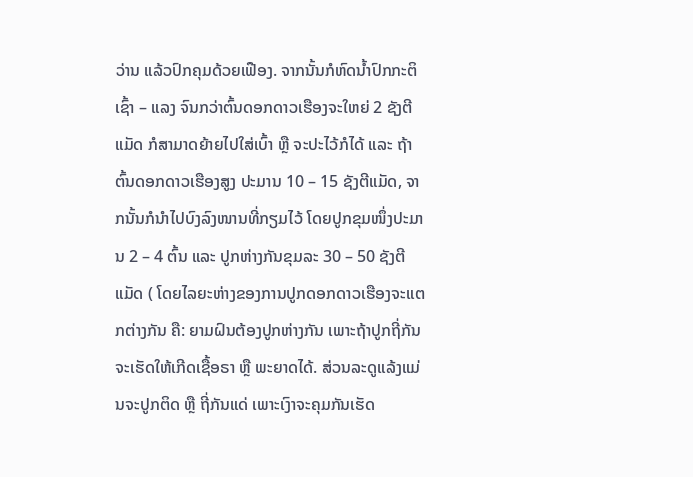ວ່ານ ແລ້ວປົກຄຸມດ້ວຍເຟືອງ. ຈາກນັ້ນກໍຫົດນໍ້າປົກກະຕິເຊົ້າ – ແລງ ຈົນກວ່າຕົ້ນດອກດາວເຮືອງຈະໃຫຍ່ 2 ຊັງຕີແມັດ ກໍສາມາດຍ້າຍໄປໃສ່ເບົ້າ ຫຼື ຈະປະໄວ້ກໍໄດ້ ແລະ ຖ້າຕົ້ນດອກດາວເຮືອງສູງ ປະມານ 10 – 15 ຊັງຕີແມັດ, ຈາກນັ້ນກໍນຳໄປບົງລົງໜານທີ່ກຽມໄວ້ ໂດຍປູກຂຸມໜຶ່ງປະມານ 2 – 4 ຕົ້ນ ແລະ ປູກຫ່າງກັນຂຸມລະ 30 – 50 ຊັງຕີແມັດ ( ໂດຍໄລຍະຫ່າງຂອງການປູກດອກດາວເຮືອງຈະແຕກຕ່າງກັນ ຄື: ຍາມຝົນຕ້ອງປູກຫ່າງກັນ ເພາະຖ້າປູກຖີ່ກັນ ຈະເຮັດໃຫ້ເກີດເຊື້ອຣາ ຫຼື ພະຍາດໄດ້. ສ່ວນລະດູແລ້ງແມ່ນຈະປູກຕິດ ຫຼື ຖີ່ກັນແດ່ ເພາະເງົາຈະຄຸມກັນເຮັດ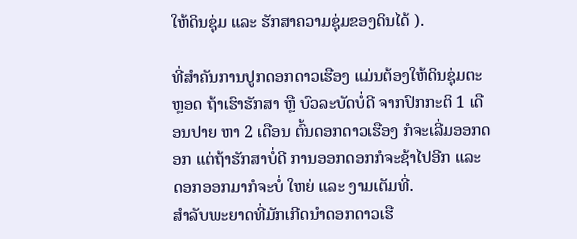ໃຫ້ດິນຊຸ່ມ ແລະ ຮັກສາຄວາມຊຸ່ມຂອງດິນໄດ້ ).

ທີ່ສຳຄັນການປູກດອກດາວເຮືອງ ແມ່ນຕ້ອງໃຫ້ດິນຊຸ່ມຕະຫຼອດ ຖ້າເຮົາຮັກສາ ຫຼື ບົວລະບັດບໍ່ດີ ຈາກປົກກະຕິ 1 ເດືອນປາຍ ຫາ 2 ເດືອນ ຕົ້ນດອກດາວເຮືອງ ກໍຈະເລີ່ມອອກດອກ ແຕ່ຖ້າຮັກສາບໍ່ດີ ການອອກດອກກໍຈະຊ້າໄປອີກ ແລະ ດອກອອກມາກໍຈະບໍ່ ໃຫຍ່ ແລະ ງາມເຕັມທີ່.
ສຳລັບພະຍາດທີ່ມັກເກີດນຳດອກດາວເຮື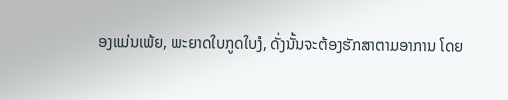ອງແມ່ນເພ້ຍ, ພະຍາດໃບກູດໃບງໍ, ດັ່ງນັ້ນຈະຕ້ອງຮັກສາຕາມອາການ ໂດຍ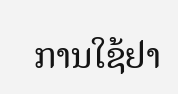ການໃຊ້ຢາ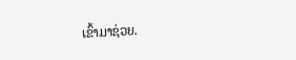ເຂົ້າມາຊ່ວຍ.